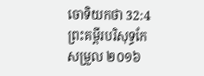ចោទិយកថា 32:4ព្រះគម្ពីរបរិសុទ្ធកែសម្រួល ២០១៦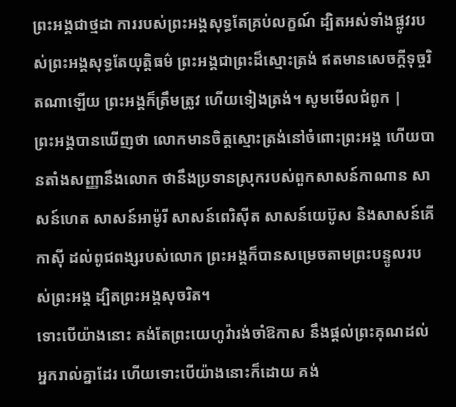ព្រះអង្គជាថ្មដា ការរបស់ព្រះអង្គសុទ្ធតែគ្រប់លក្ខណ៍ ដ្បិតអស់ទាំងផ្លូវរបស់ព្រះអង្គសុទ្ធតែយុត្តិធម៌ ព្រះអង្គជាព្រះដ៏ស្មោះត្រង់ ឥតមានសេចក្ដីទុច្ចរិតណាឡើយ ព្រះអង្គក៏ត្រឹមត្រូវ ហើយទៀងត្រង់។ សូមមើលជំពូក |
ព្រះអង្គបានឃើញថា លោកមានចិត្តស្មោះត្រង់នៅចំពោះព្រះអង្គ ហើយបានតាំងសញ្ញានឹងលោក ថានឹងប្រទានស្រុករបស់ពួកសាសន៍កាណាន សាសន៍ហេត សាសន៍អាម៉ូរី សាសន៍ពេរិស៊ីត សាសន៍យេប៊ូស និងសាសន៍គើកាស៊ី ដល់ពូជពង្សរបស់លោក ព្រះអង្គក៏បានសម្រេចតាមព្រះបន្ទូលរបស់ព្រះអង្គ ដ្បិតព្រះអង្គសុចរិត។
ទោះបើយ៉ាងនោះ គង់តែព្រះយេហូវ៉ារង់ចាំឱកាស នឹងផ្តល់ព្រះគុណដល់អ្នករាល់គ្នាដែរ ហើយទោះបើយ៉ាងនោះក៏ដោយ គង់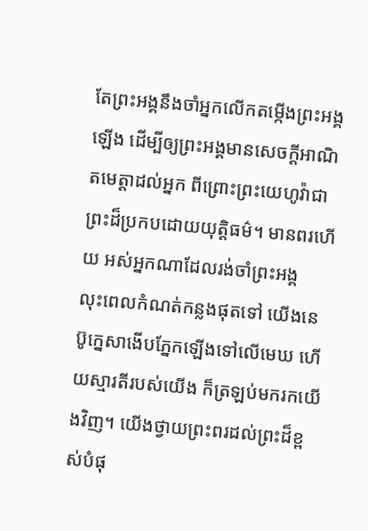តែព្រះអង្គនឹងចាំអ្នកលើកតម្កើងព្រះអង្គឡើង ដើម្បីឲ្យព្រះអង្គមានសេចក្ដីអាណិតមេត្តាដល់អ្នក ពីព្រោះព្រះយេហូវ៉ាជាព្រះដ៏ប្រកបដោយយុត្តិធម៌។ មានពរហើយ អស់អ្នកណាដែលរង់ចាំព្រះអង្គ
លុះពេលកំណត់កន្លងផុតទៅ យើងនេប៊ូក្នេសាងើបភ្នែកឡើងទៅលើមេឃ ហើយស្មារតីរបស់យើង ក៏ត្រឡប់មករកយើងវិញ។ យើងថ្វាយព្រះពរដល់ព្រះដ៏ខ្ពស់បំផុ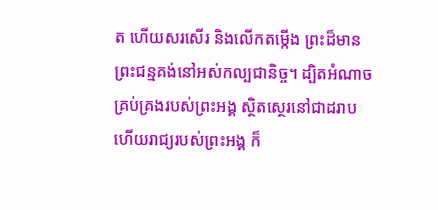ត ហើយសរសើរ និងលើកតម្កើង ព្រះដ៏មានព្រះជន្មគង់នៅអស់កល្បជានិច្ច។ ដ្បិតអំណាចគ្រប់គ្រងរបស់ព្រះអង្គ ស្ថិតស្ថេរនៅជាដរាប ហើយរាជ្យរបស់ព្រះអង្គ ក៏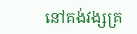នៅគង់វង្សគ្រ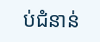ប់ជំនាន់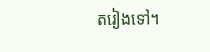តរៀងទៅ។